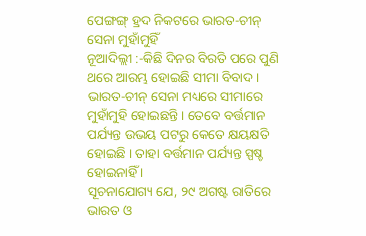ପେଙ୍ଗଙ୍ଗ୍ ହ୍ରଦ ନିକଟରେ ଭାରତ-ଚୀନ୍ ସେନା ମୁହାଁମୁହିଁ
ନୂଆଦିଲ୍ଲୀ :-କିଛି ଦିନର ବିରତି ପରେ ପୁଣି ଥରେ ଆରମ୍ଭ ହୋଇଛି ସୀମା ବିବାଦ । ଭାରତ-ଚୀନ୍ ସେନା ମଧ୍ୟରେ ସୀମାରେ ମୁହାଁମୁହି ହୋଇଛନ୍ତି । ତେବେ ବର୍ତ୍ତମାନ ପର୍ଯ୍ୟନ୍ତ ଉଭୟ ପଟରୁ କେତେ କ୍ଷୟକ୍ଷତି ହୋଇଛି । ତାହା ବର୍ତ୍ତମାନ ପର୍ଯ୍ୟନ୍ତ ସ୍ପଷ୍ଚ ହୋଇନାହିଁ ।
ସୂଚନାଯୋଗ୍ୟ ଯେ, ୨୯ ଅଗଷ୍ଟ ରାତିରେ ଭାରତ ଓ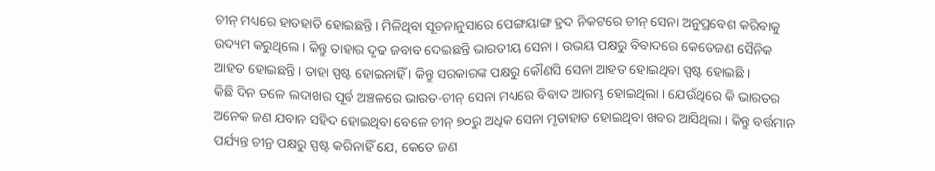ଚୀନ୍ ମଧ୍ୟରେ ହାତହାତି ହୋଇଛନ୍ତି। ମିଳିଥିବା ସୂଚନାନୁସାରେ ପେଙ୍ଗୟାଙ୍ଗ ହ୍ରଦ ନିକଟରେ ଚୀନ୍ ସେନା ଅନୁପ୍ରବେଶ କରିବାକୁ ଉଦ୍ୟମ କରୁଥିଲେ । କିନ୍ତୁ ତାହାର ଦୃଢ ଜବାବ ଦେଇଛନ୍ତି ଭାରତୀୟ ସେନା । ଉଭୟ ପକ୍ଷରୁ ବିବାଦରେ କେତେଜଣ ସୈନିକ ଆହତ ହୋଇଛନ୍ତି । ତାହା ସ୍ପଷ୍ଟ ହୋଇନାହିଁ । କିନ୍ତୁ ସରକାରଙ୍କ ପକ୍ଷରୁ କୌଣସି ସେନା ଆହତ ହୋଇଥିବା ସ୍ପଷ୍ଟ ହୋଇଛି ।
କିଛି ଦିନ ତଳେ ଲଦାଖର ପୂର୍ବ ଅଞ୍ଚଳରେ ଭାରତ-ଚୀନ୍ ସେନା ମଧ୍ୟରେ ବିବାଦ ଆରମ୍ଭ ହୋଇଥିଲା । ଯେଉଁଥିରେ କି ଭାରତର ଅନେକ ଜଣ ଯବାନ ସହିଦ ହୋଇଥିବା ବେଳେ ଚୀନ୍ ୭୦ରୁ ଅଧିକ ସେନା ମୃତାହାତ ହୋଇଥିବା ଖବର ଆସିଥିଲା । କିନ୍ତୁ ବର୍ତ୍ତମାନ ପର୍ଯ୍ୟନ୍ତ ଚୀନ୍ର ପକ୍ଷରୁ ସ୍ପଷ୍ଟ କରିନାହିଁ ଯେ, କେତେ ଜଣ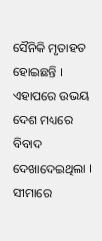ସୈନିକି ମୃତାହତ ହୋଇଛନ୍ତି । ଏହାପରେ ଉଭୟ ଦେଶ ମଧ୍ୟରେ ବିବାଦ ଦେଖାଦେଇଥିଲା । ସୀମାରେ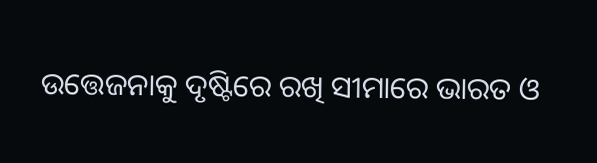ଉତ୍ତେଜନାକୁ ଦୃଷ୍ଟିରେ ରଖି ସୀମାରେ ଭାରତ ଓ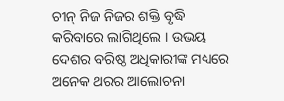ଚୀନ୍ ନିଜ ନିଜର ଶକ୍ତି ବୃଦ୍ଧି କରିବାରେ ଲାଗିଥିଲେ । ଉଭୟ ଦେଶର ବରିଷ୍ଠ ଅଧିକାରୀଙ୍କ ମଧ୍ୟରେ ଅନେକ ଥରର ଆଲୋଚନା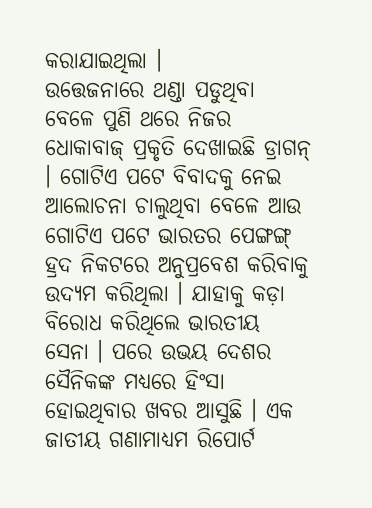କରାଯାଇଥିଲା ।
ଉତ୍ତେଜନାରେ ଥଣ୍ଡା ପଡୁଥିବା ବେଳେ ପୁଣି ଥରେ ନିଜର ଧୋକାବାଜ୍ ପ୍ରକୃତି ଦେଖାଇଛି ଡ୍ରାଗନ୍ । ଗୋଟିଏ ପଟେ ବିବାଦକୁ ନେଇ ଆଲୋଚନା ଚାଲୁଥିବା ବେଳେ ଆଉ ଗୋଟିଏ ପଟେ ଭାରତର ପେଙ୍ଗଙ୍ଗ୍ ହ୍ରଦ ନିକଟରେ ଅନୁପ୍ରବେଶ କରିବାକୁ ଉଦ୍ୟମ କରିଥିଲା । ଯାହାକୁ କଡ଼ା ବିରୋଧ କରିଥିଲେ ଭାରତୀୟ ସେନା । ପରେ ଉଭୟ ଦେଶର ସୈନିକଙ୍କ ମଧ୍ୟରେ ହିଂସା ହୋଇଥିବାର ଖବର ଆସୁଛି । ଏକ ଜାତୀୟ ଗଣାମାଧ୍ୟମ ରିପୋର୍ଟ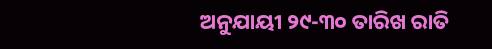ଅନୁଯାୟୀ ୨୯-୩୦ ତାରିଖ ରାତି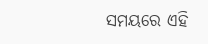ସମୟରେ ଏହି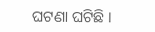ଘଟଣା ଘଟିଛି ।